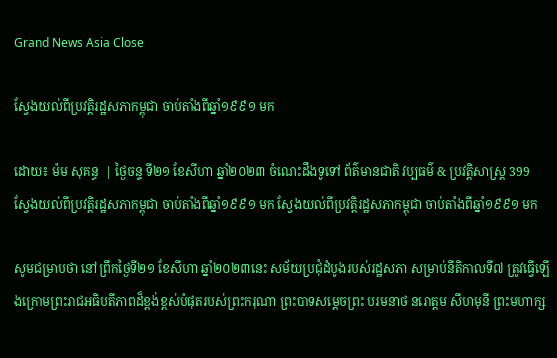Grand News Asia Close

ស្វែងយល់ពីប្រវត្តិរដ្ឋសភាកម្ពុជា ចាប់តាំងពីឆ្នាំ១៩៩១ មក

ដោយ៖ ម៉ម សុគន្ធ  | ថ្ងៃចន្ទ ទី២១ ខែសីហា ឆ្នាំ២០២៣ ចំណេះដឹងទូទៅ ព័ត៌មានជាតិ វប្បធម៌ & ប្រវត្តិសាស្រ្ដ 399
ស្វែងយល់ពីប្រវត្តិរដ្ឋសភាកម្ពុជា ចាប់តាំងពីឆ្នាំ១៩៩១ មក ស្វែងយល់ពីប្រវត្តិរដ្ឋសភាកម្ពុជា ចាប់តាំងពីឆ្នាំ១៩៩១ មក

សូមជម្រាបថា នៅព្រឹកថ្ងៃទី២១ ខែសីហា ឆ្នាំ២០២៣នេះ សម័យប្រជុំដំបូងរបស់រដ្ឋសភា សម្រាប់នីតិកាលទី៧ ត្រូវធ្វើឡើងក្រោមព្រះរាជអធិបតីភាពដ៏ខ្ពង់ខ្ពស់បំផុតរបស់ព្រះករុណា ព្រះបាទសម្តេចព្រះ បរមនាថ នរោត្តម សីហមុនី ព្រះមហាក្ស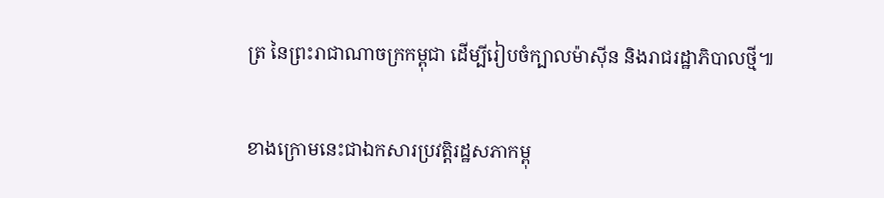ត្រ នៃព្រះរាជាណាចក្រកម្ពុជា ដើម្បីរៀបចំក្បាលម៉ាស៊ីន និងរាជរដ្ឋាភិបាលថ្មី៕

ខាងក្រោមនេះជាឯកសារប្រវត្តិរដ្ឋសភាកម្ពុ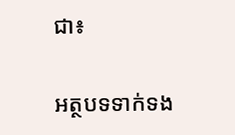ជា៖

អត្ថបទទាក់ទង